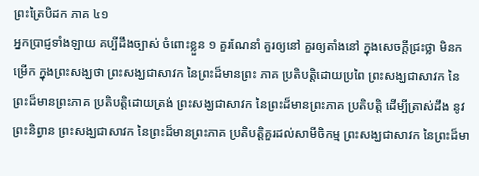ព្រះត្រៃបិដក ភាគ ៤១
អ្នកប្រាជ្ញទាំងឡាយ គប្បីដឹងច្បាស់ ចំពោះខ្លួន ១ គួរណែនាំ គួរឲ្យនៅ គួរឲ្យតាំងនៅ ក្នុងសេចក្ដីជ្រះថ្លា មិនកម្រើក ក្នុងព្រះសង្ឃថា ព្រះសង្ឃជាសាវក នៃព្រះដ៏មានព្រះ ភាគ ប្រតិបត្តិដោយប្រពៃ ព្រះសង្ឃជាសាវក នៃព្រះដ៏មានព្រះភាគ ប្រតិបត្តិដោយត្រង់ ព្រះសង្ឃជាសាវក នៃព្រះដ៏មានព្រះភាគ ប្រតិបត្តិ ដើម្បីត្រាស់ដឹង នូវព្រះនិព្វាន ព្រះសង្ឃជាសាវក នៃព្រះដ៏មានព្រះភាគ ប្រតិបត្តិគួរដល់សាមីចិកម្ម ព្រះសង្ឃជាសាវក នៃព្រះដ៏មា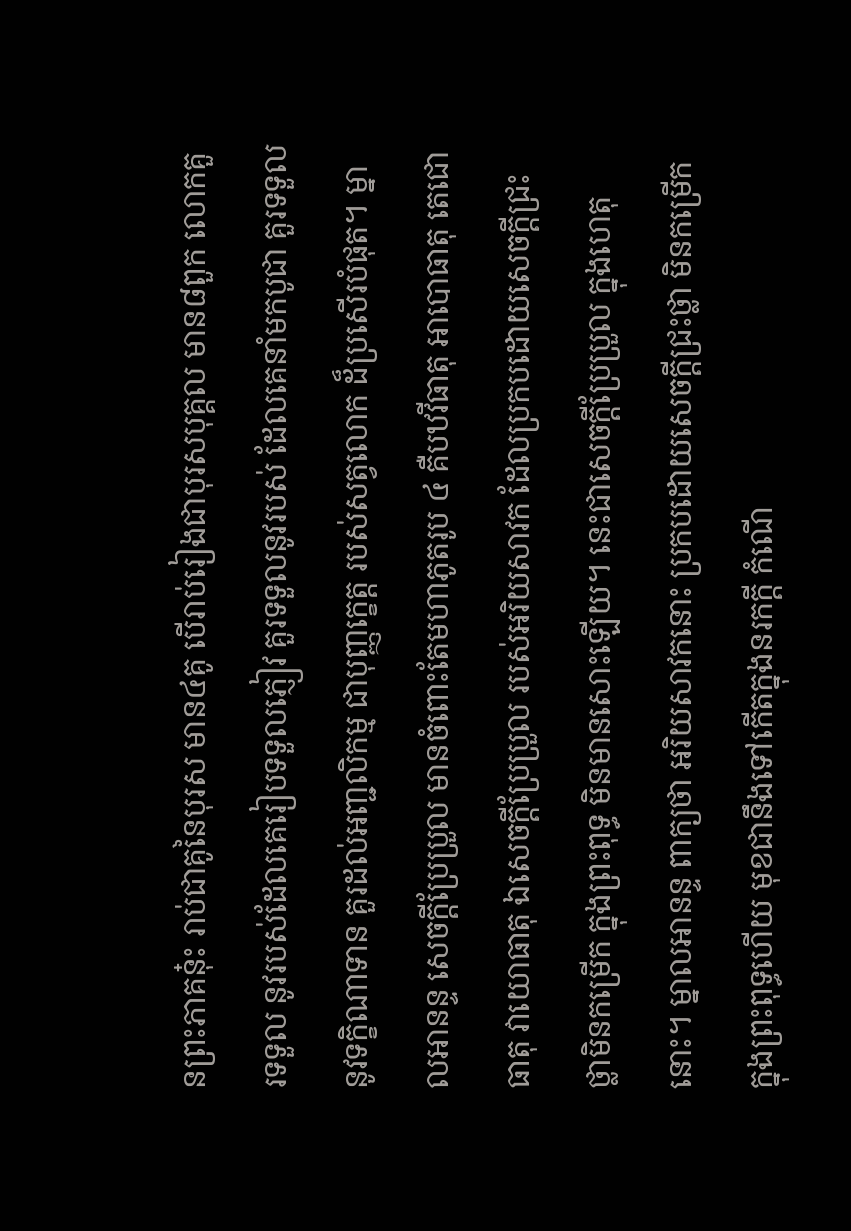នព្រះភាគនុ៎ះ រាប់ជាគូនៃបុរស មាន៤គូ បើរាប់រៀងជាបុរសបុគ្គល មាន៨ពួក លោកគួរទទួល នូវរបស់ដែលគេរៀបទទួលភ្ញៀវ គួរទទួលនូវរបស់ ដែលគេនាំមកបូជា គួរទទួលនូវទក្ខិណាទាន គួរដល់អញ្ជលិកម្ម ជាបុញ្ញក្ខេត្ត របស់សត្វលោក ដ៏ប្រសើរបំផុត។ ម្នាលអានន្ទ សេចក្ដីប្រែប្រួល មានចំពោះតែមហាភូតរូប ៤ គឺបឋវីធាតុ អាបោធាតុ តេជោធាតុ វាយោធាតុ ឯសេចក្ដីប្រែប្រួល របស់អរិយសាវក ដែលប្រកបដោយសេចក្ដីជ្រះថ្លាមិនកម្រើក ក្នុងព្រះពុទ្ធ មិនមានសោះឡើយ។ នេះជាសេចក្ដីប្រែប្រួល ក្នុងហេតុនោះ។ ម្នាលអានន្ទ ពាក្យថា អរិយសាវកនោះ ប្រកបដោយសេចក្ដីជ្រះថ្លា មិនកម្រើក ក្នុងព្រះពុទ្ធហើយ មុខជានឹងទៅកើតក្នុងនរកក្ដី កំណើ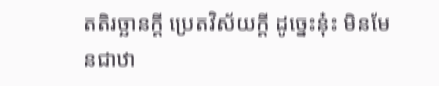តតិរច្ឆានក្ដី ប្រេតវិស័យក្ដី ដូច្នេះនុ៎ះ មិនមែនជាឋា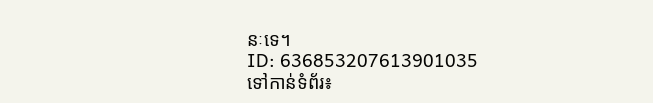នៈទេ។
ID: 636853207613901035
ទៅកាន់ទំព័រ៖